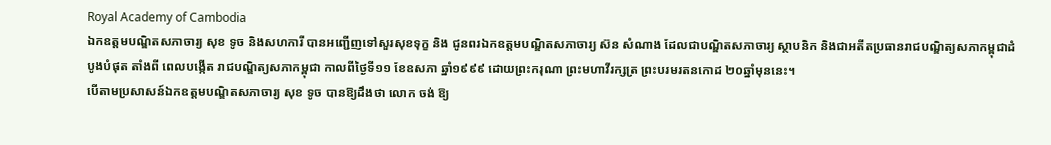Royal Academy of Cambodia
ឯកឧត្តមបណ្ឌិតសភាចារ្យ សុខ ទូច និងសហការី បានអញ្ជើញទៅសួរសុខទុក្ខ និង ជូនពរឯកឧត្តមបណ្ឌិតសភាចារ្យ ស៊ន សំណាង ដែលជាបណ្ឌិតសភាចារ្យ ស្ថាបនិក និងជាអតីតប្រធានរាជបណ្ឌិត្យសភាកម្ពុជាដំបូងបំផុត តាំងពី ពេលបង្កើត រាជបណ្ឌិត្យសភាកម្ពុជា កាលពីថ្ងៃទី១១ ខែឧសភា ឆ្នាំ១៩៩៩ ដោយព្រះករុណា ព្រះមហាវីរក្សត្រ ព្រះបរមរតនកោដ ២០ឆ្នាំមុននេះ។
បើតាមប្រសាសន៍ឯកឧត្តមបណ្ឌិតសភាចារ្យ សុខ ទូច បានឱ្យដឹងថា លោក ចង់ ឱ្យ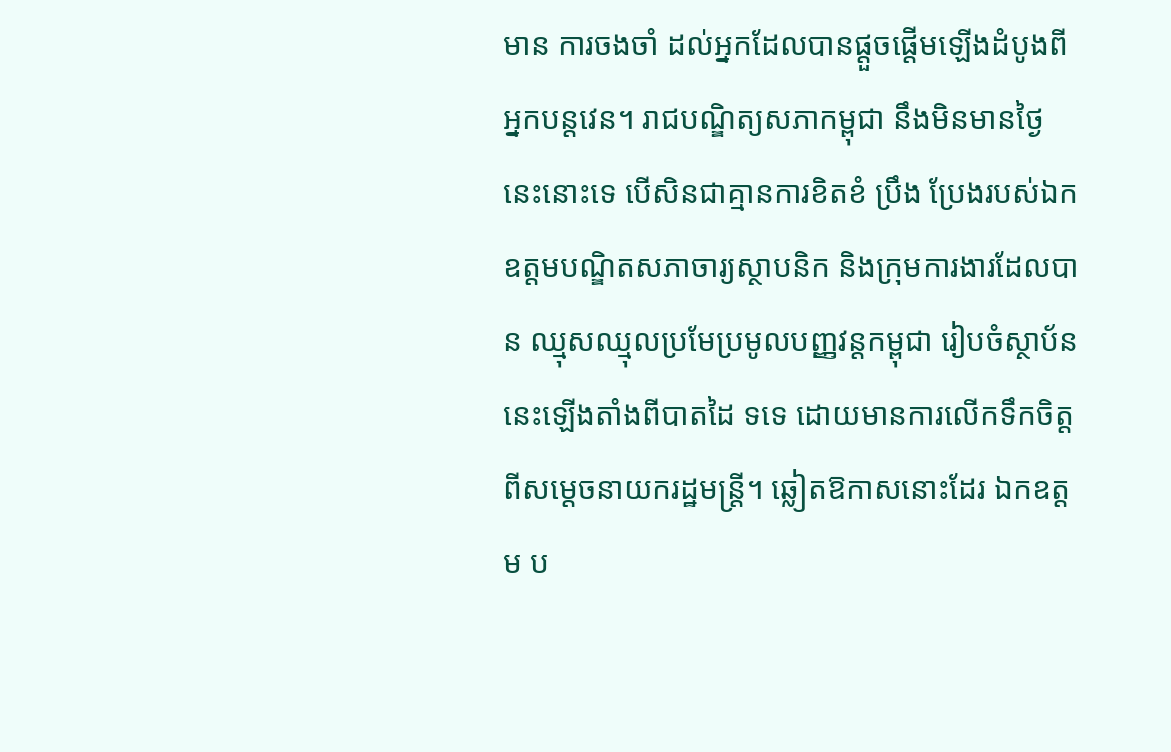មាន ការចងចាំ ដល់អ្នកដែលបានផ្តួចផ្តើមឡើងដំបូងពីអ្នកបន្តវេន។ រាជបណ្ឌិត្យសភាកម្ពុជា នឹងមិនមានថ្ងៃនេះនោះទេ បើសិនជាគ្មានការខិតខំ ប្រឹង ប្រែងរបស់ឯកឧត្តមបណ្ឌិតសភាចារ្យស្ថាបនិក និងក្រុមការងារដែលបាន ឈ្មុសឈ្មុលប្រមែប្រមូលបញ្ញវន្តកម្ពុជា រៀបចំស្ថាប័ននេះឡើងតាំងពីបាតដៃ ទទេ ដោយមានការលើកទឹកចិត្តពីសម្តេចនាយករដ្ឋមន្ត្រី។ ឆ្លៀតឱកាសនោះដែរ ឯកឧត្តម ប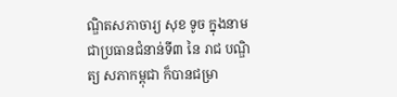ណ្ឌិតសភាចារ្យ សុខ ទូច ក្នុងនាមជាប្រធានជំនាន់ទី៣ នៃ រាជ បណ្ឌិត្យ សភាកម្ពុជា ក៏បានជម្រា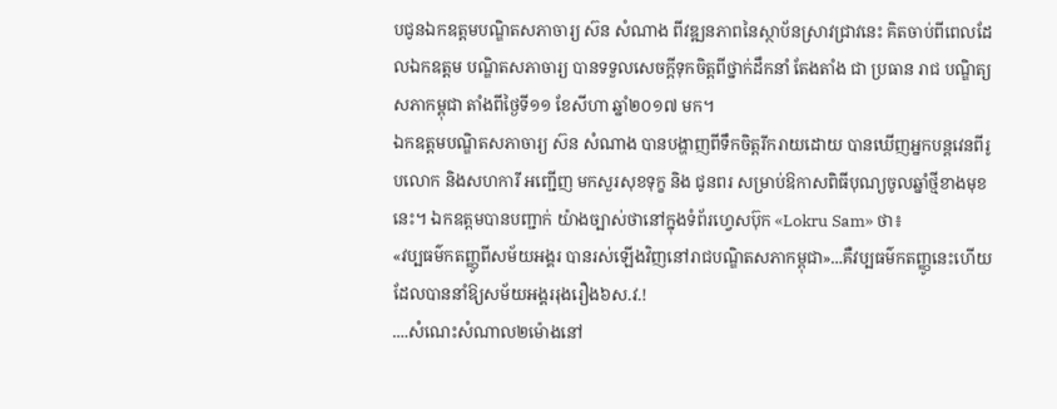បជូនឯកឧត្តមបណ្ឌិតសភាចារ្យ ស៊ន សំណាង ពីវឌ្ឍនភាពនៃស្ថាប័នស្រាវជ្រាវនេះ គិតចាប់ពីពេលដែលឯកឧត្តម បណ្ឌិតសភាចារ្យ បានទទួលសេចក្តីទុកចិត្តពីថ្នាក់ដឹកនាំ តែងតាំង ជា ប្រធាន រាជ បណ្ឌិត្យ សភាកម្ពុជា តាំងពីថ្ងៃទី១១ ខែសីហា ឆ្នាំ២០១៧ មក។
ឯកឧត្តមបណ្ឌិតសភាចារ្យ ស៊ន សំណាង បានបង្ហាញពីទឹកចិត្តរីករាយដោយ បានឃើញអ្នកបន្តវេនពីរូបលោក និងសហការី អញ្ជើញ មកសួរសុខទុក្ខ និង ជូនពរ សម្រាប់ឱកាសពិធីបុណ្យចូលឆ្នាំថ្មីខាងមុខនេះ។ ឯកឧត្តមបានបញ្ជាក់ យ៉ាងច្បាស់ថានៅក្នុងទំព័រហ្វេសប៊ុក «Lokru Sam» ថា៖
«វប្បធម៌កតញ្ញូពីសម័យអង្គរ បានរស់ឡើងវិញនៅរាជបណ្ឌិតសភាកម្ពុជា»...គឺវប្បធម៌កតញ្ញូនេះហើយដែលបាននាំឱ្យសម័យអង្គររុងរឿង៦ស.វ.!
....សំណេះសំណាល២ម៉ោងនៅ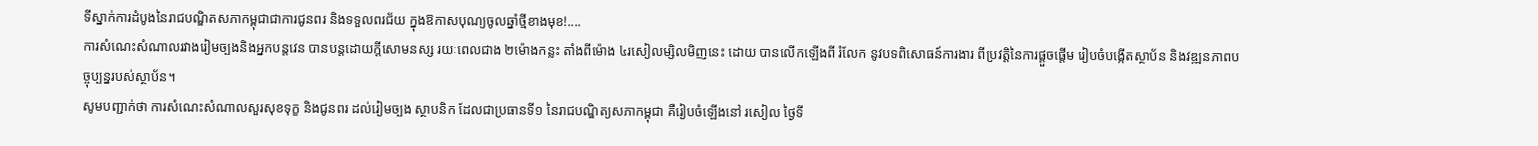ទីស្នាក់ការដំបូងនៃរាជបណ្ឌិតសភាកម្ពុជាជាការជូនពរ និងទទួលពរជ័យ ក្នុងឱកាសបុណ្យចូលឆ្នាំថ្មីខាងមុខ!....
ការសំណេះសំណាលរវាងរៀមច្បងនិងអ្នកបន្តវេន បានបន្តដោយក្តីសោមនស្ស រយៈពេលជាង ២ម៉ោងកន្លះ តាំងពីម៉ោង ៤រសៀលម្សិលមិញនេះ ដោយ បានលើកឡើងពី រំលែក នូវបទពិសោធន៍ការងារ ពីប្រវត្តិនៃការផ្តួចផ្តើម រៀបចំបង្កើតស្ថាប័ន និងវឌ្ឍនភាពបច្ចុប្បន្នរបស់ស្ថាប័ន។
សូមបញ្ជាក់ថា ការសំណេះសំណាលសួរសុខទុក្ខ និងជូនពរ ដល់រៀមច្បង ស្ថាបនិក ដែលជាប្រធានទី១ នៃរាជបណ្ឌិត្យសភាកម្ពុជា គឺរៀបចំឡើងនៅ រសៀល ថ្ងៃទី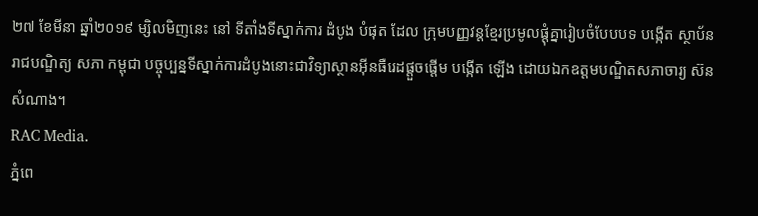២៧ ខែមីនា ឆ្នាំ២០១៩ ម្សិលមិញនេះ នៅ ទីតាំងទីស្នាក់ការ ដំបូង បំផុត ដែល ក្រុមបញ្ញវន្តខ្មែរប្រមូលផ្តុំគ្នារៀបចំបែបបទ បង្កើត ស្ថាប័ន រាជបណ្ឌិត្យ សភា កម្ពុជា បច្ចុប្បន្នទីស្នាក់ការដំបូងនោះជាវិទ្យាស្ថានអ៊ីនធឺរេដផ្តួចផ្តើម បង្កើត ឡើង ដោយឯកឧត្តមបណ្ឌិតសភាចារ្យ ស៊ន សំណាង។
RAC Media.
ភ្នំពេ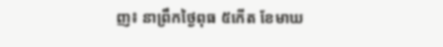ញ៖ នាព្រឹកថ្ងៃពុធ ៥កើត ខែមាឃ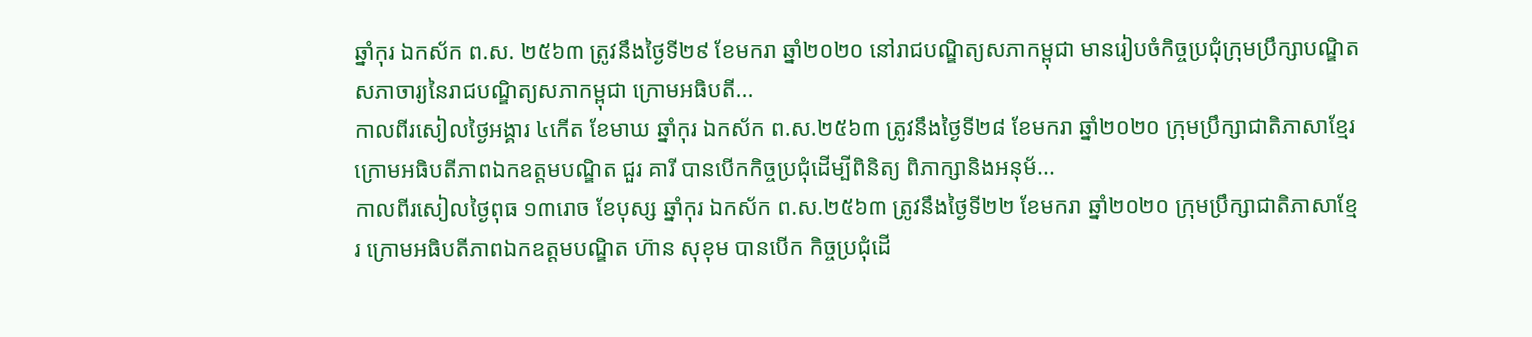ឆ្នាំកុរ ឯកស័ក ព.ស. ២៥៦៣ ត្រូវនឹងថ្ងៃទី២៩ ខែមករា ឆ្នាំ២០២០ នៅរាជបណ្ឌិត្យសភាកម្ពុជា មានរៀបចំកិច្ចប្រជុំក្រុមប្រឹក្សាបណ្ឌិតសភាចារ្យនៃរាជបណ្ឌិត្យសភាកម្ពុជា ក្រោមអធិបតី...
កាលពីរសៀលថ្ងៃអង្គារ ៤កើត ខែមាឃ ឆ្នាំកុរ ឯកស័ក ព.ស.២៥៦៣ ត្រូវនឹងថ្ងៃទី២៨ ខែមករា ឆ្នាំ២០២០ ក្រុមប្រឹក្សាជាតិភាសាខ្មែរ ក្រោមអធិបតីភាពឯកឧត្តមបណ្ឌិត ជួរ គារី បានបើកកិច្ចប្រជុំដើម្បីពិនិត្យ ពិភាក្សានិងអនុម័...
កាលពីរសៀលថ្ងៃពុធ ១៣រោច ខែបុស្ស ឆ្នាំកុរ ឯកស័ក ព.ស.២៥៦៣ ត្រូវនឹងថ្ងៃទី២២ ខែមករា ឆ្នាំ២០២០ ក្រុមប្រឹក្សាជាតិភាសាខ្មែរ ក្រោមអធិបតីភាពឯកឧត្តមបណ្ឌិត ហ៊ាន សុខុម បានបើក កិច្ចប្រជុំដើ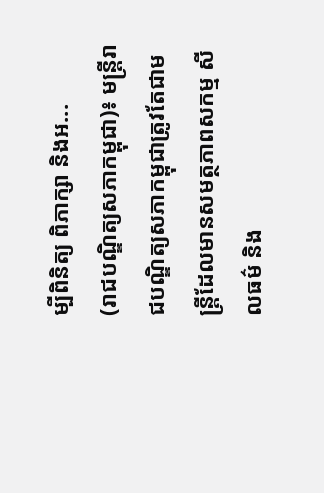ម្បីពិនិត្យ ពិភាក្សា និងអ...
(រាជបណ្ឌិត្យសភាកម្ពុជា)៖ មន្ត្រីរាជបណ្ឌិត្យសភាកម្ពុជាត្រូវតែជាមន្ត្រីដែលមានសមត្ថភាពសកម្ម សីលធម៌ និង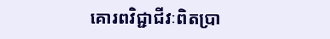គោរពវិជ្ជាជីវៈពិតប្រា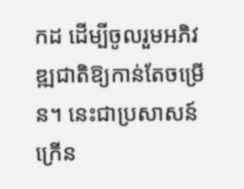កដ ដើម្បីចូលរួមអភិវឌ្ឍជាតិឱ្យកាន់តែចម្រើន។ នេះជាប្រសាសន៍ក្រើន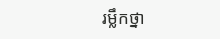រម្លឹកថ្នា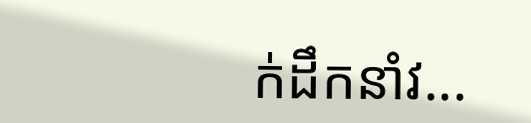ក់ដឹកនាំវ...